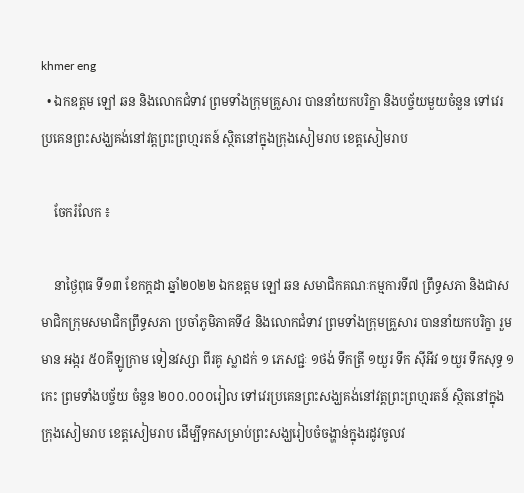khmer eng
  • ឯកឧត្តម ឡៅ ឆន និងលោកជំទាវ ព្រមទាំងក្រុមគ្រួសារ បាននាំយកបរិក្ខា និងបច្ច័យមួយចំនួន ទៅវេរប្រគេនព្រះសង្ឃគង់នៅវត្តព្រះព្រហ្មរតន៍ ស្ថិតនៅក្នុងក្រុងសៀមរាប ខេត្តសៀមរាប

    ចែករំលែក ៖

    នាថ្ងៃពុធ ទី១៣ ខែកក្តដា ឆ្នាំ២០២២ ឯកឧត្តម ឡៅ ឆន សមាជិកគណៈកម្មការទី៧ ព្រឹទ្ធសភា និងជាសមាជិកក្រុមសមាជិកព្រឹទ្ធសភា ប្រចាំភូមិភាគទី៤ និងលោកជំទាវ ព្រមទាំងក្រុមគ្រួសារ បាននាំយកបរិក្ខា រួមមាន អង្ករ ៥០គីឡូក្រាម ទៀនវស្សា ពីរគូ ស្លាដក់ ១ ភេសជ្ជៈ ១ថង់ ទឹកត្រី ១យួរ ទឹក ស៊ីអីវ ១យួរ ទឹកសុទ្ធ ១កេះ ព្រមទាំងបច្ច័យ ចំនួន ២០០.០០០រៀល ទៅវេរប្រគេនព្រះសង្ឃគង់នៅវត្តព្រះព្រហ្មរតន៍ ស្ថិតនៅក្នុងក្រុងសៀមរាប ខេត្តសៀមរាប ដើម្បីទុកសម្រាប់ព្រះសង្ឃរៀបចំចង្ហាន់ក្នុងរដូវចូលវ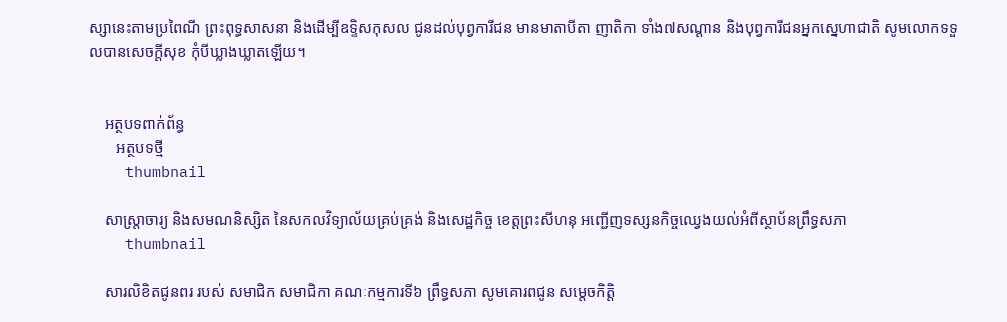ស្សានេះតាមប្រពៃណី ព្រះពុទ្ធសាសនា និងដើម្បីឧទ្ទិសកុសល ជូនដល់បុព្វការីជន មានមាតាបីតា ញាតិកា ទាំង៧សណ្តាន និងបុព្វការីជនអ្នកស្នេហាជាតិ សូមលោកទទួលបានសេចក្តីសុខ កុំបីឃ្លាងឃ្លាតឡើយ។


    អត្ថបទពាក់ព័ន្ធ
       អត្ថបទថ្មី
    thumbnail

    សាស្រ្តាចារ្យ និងសមណនិស្សិត នៃសកលវិទ្យាល័យគ្រប់គ្រង់ និងសេដ្ឋកិច្ច ខេត្តព្រះសីហនុ អញ្ជើញទស្សនកិច្ចឈ្វេងយល់អំពីស្ថាប័នព្រឹទ្ធសភា
    thumbnail

    សារលិខិតជូនពរ របស់ សមាជិក សមាជិកា គណៈកម្មការទី៦ ព្រឹទ្ធសភា សូមគោរពជូន សម្តេចកិត្តិ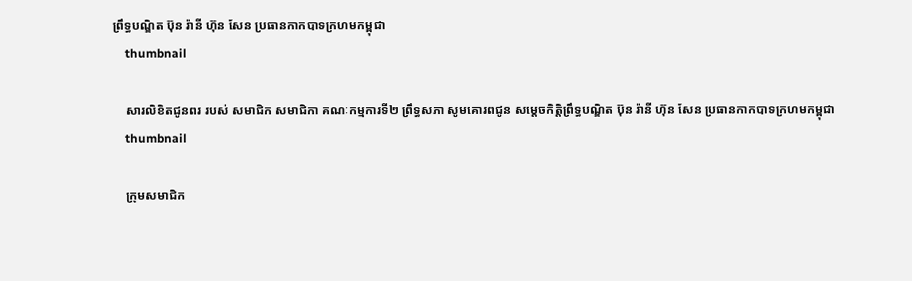ព្រឹទ្ធបណ្ឌិត ប៊ុន រ៉ានី ហ៊ុន សែន ប្រធានកាកបាទក្រហមកម្ពុជា
    thumbnail

    សារលិខិតជូនពរ របស់ សមាជិក សមាជិកា គណៈកម្មការទី២ ព្រឹទ្ធសភា សូមគោរពជូន សម្តេចកិត្តិព្រឹទ្ធបណ្ឌិត ប៊ុន រ៉ានី ហ៊ុន សែន ប្រធានកាកបាទក្រហមកម្ពុជា
    thumbnail

    ក្រុមសមាជិក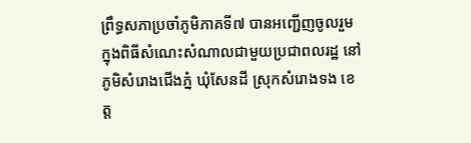ព្រឹទ្ធសភាប្រចាំភូមិភាគទី៧ បានអញ្ជើញចូលរួមក្នុងពិធីសំណេះសំណាលជាមួយប្រជាពលរដ្ឋ នៅភូមិសំរោងជើងភ្នំ ឃុំសែនដី ស្រុកសំរោងទង ខេត្ត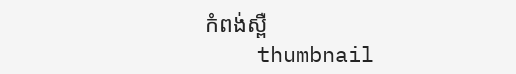កំពង់ស្ពឺ
    thumbnail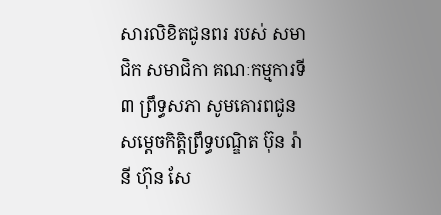សារលិខិតជូនពរ របស់ សមាជិក សមាជិកា គណៈកម្មការទី៣ ព្រឹទ្ធសភា សូមគោរពជូន សម្តេចកិត្តិព្រឹទ្ធបណ្ឌិត ប៊ុន រ៉ានី ហ៊ុន សែ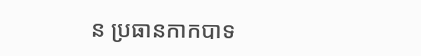ន ប្រធានកាកបាទ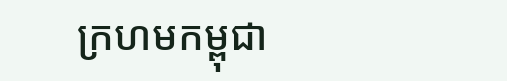ក្រហមកម្ពុជា